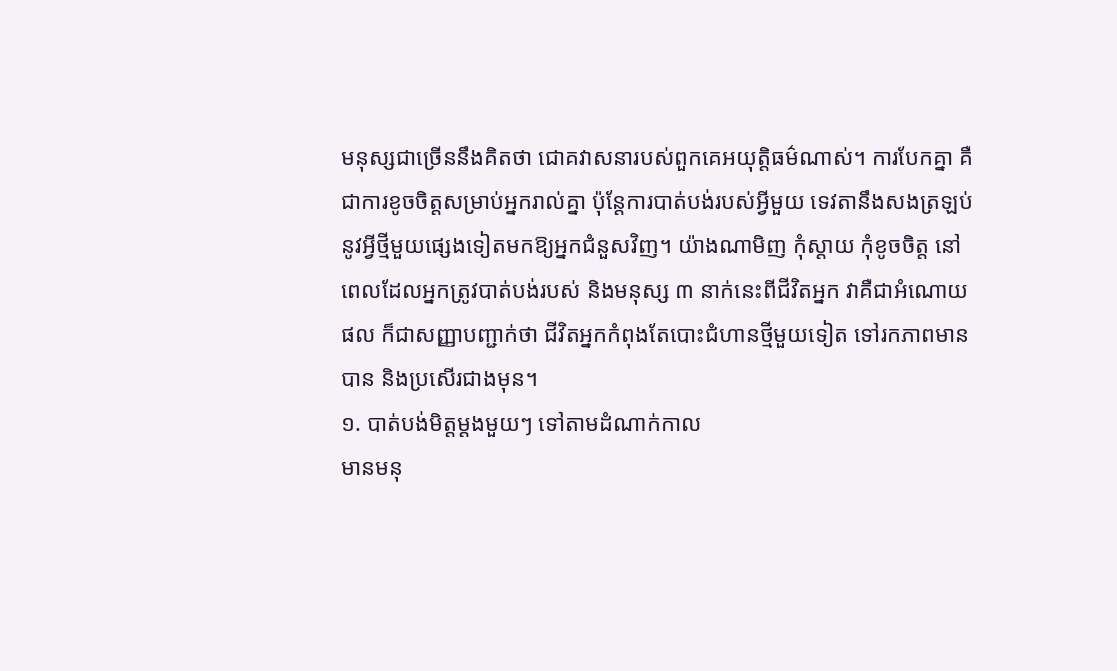មនុស្សជាច្រើននឹងគិតថា ជោគវាសនារបស់ពួកគេអយុត្តិធម៌ណាស់។ ការបែកគ្នា គឺជាការខូចចិត្តសម្រាប់អ្នករាល់គ្នា ប៉ុន្តែការបាត់បង់របស់អ្វីមួយ ទេវតានឹងសងត្រឡប់នូវអ្វីថ្មីមួយផ្សេងទៀតមកឱ្យអ្នកជំនួសវិញ។ យ៉ាងណាមិញ កុំស្ដាយ កុំខូចចិត្ត នៅពេលដែលអ្នកត្រូវបាត់បង់របស់ និងមនុស្ស ៣ នាក់នេះពីជីវិតអ្នក វាគឺជាអំណោយផល ក៏ជាសញ្ញាបញ្ជាក់ថា ជីវិតអ្នកកំពុងតែបោះជំហានថ្មីមួយទៀត ទៅរកភាពមានបាន និងប្រសើរជាងមុន។
១. បាត់បង់មិត្តម្ដងមួយៗ ទៅតាមដំណាក់កាល
មានមនុ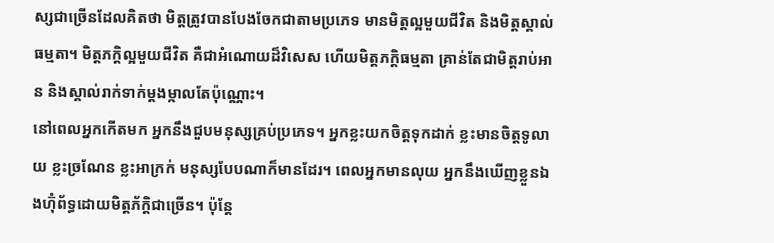ស្សជាច្រើនដែលគិតថា មិត្តត្រូវបានបែងចែកជាតាមប្រភេទ មានមិត្តល្អមួយជីវិត និងមិត្តស្គាល់ធម្មតា។ មិត្ដភក្ដិល្អមួយជីវិត គឺជាអំណោយដ៏វិសេស ហើយមិត្តភក្តិធម្មតា គ្រាន់តែជាមិត្តរាប់អាន និងស្គាល់រាក់ទាក់ម្ដងម្កាលតែប៉ុណ្ណោះ។
នៅពេលអ្នកកើតមក អ្នកនឹងជួបមនុស្សគ្រប់ប្រភេទ។ អ្នកខ្លះយកចិត្តទុកដាក់ ខ្លះមានចិត្តទូលាយ ខ្លះច្រណែន ខ្លះអាក្រក់ មនុស្សបែបណាក៏មានដែរ។ ពេលអ្នកមានលុយ អ្នកនឹងឃើញខ្លួនឯងហ៊ុំព័ទ្ធដោយមិត្តភ័ក្តិជាច្រើន។ ប៉ុន្តែ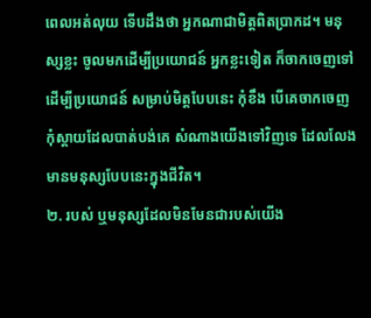ពេលអត់លុយ ទើបដឹងថា អ្នកណាជាមិត្តពិតប្រាកដ។ មនុស្សខ្លះ ចូលមកដើម្បីប្រយោជន៍ អ្នកខ្លះទៀត ក៏ចាកចេញទៅដើម្បីប្រយោជន៍ សម្រាប់មិត្តបែបនេះ កុំខឹង បើគេចាកចេញ កុំស្ដាយដែលបាត់បង់គេ សំណាងយើងទៅវិញទេ ដែលលែងមានមនុស្សបែបនេះក្នុងជីវិត។
២. របស់ ឬមនុស្សដែលមិនមែនជារបស់យើង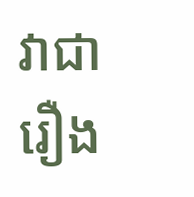វាជារឿង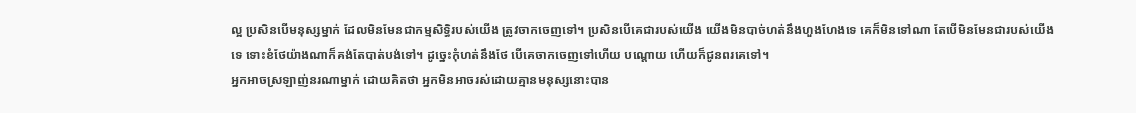ល្អ ប្រសិនបើមនុស្សម្នាក់ ដែលមិនមែនជាកម្មសិទ្ធិរបស់យើង ត្រូវចាកចេញទៅ។ ប្រសិនបើគេជារបស់យើង យើងមិនបាច់ហត់នឹងហួងហែងទេ គេក៏មិនទៅណា តែបើមិនមែនជារបស់យើងទេ ទោះខំថែយ៉ាងណាក៏គង់តែបាត់បង់ទៅ។ ដូច្នេះកុំហត់នឹងថែ បើគេចាកចេញទៅហើយ បណ្ដោយ ហើយក៏ជូនពរគេទៅ។
អ្នកអាចស្រឡាញ់នរណាម្នាក់ ដោយគិតថា អ្នកមិនអាចរស់ដោយគ្មានមនុស្សនោះបាន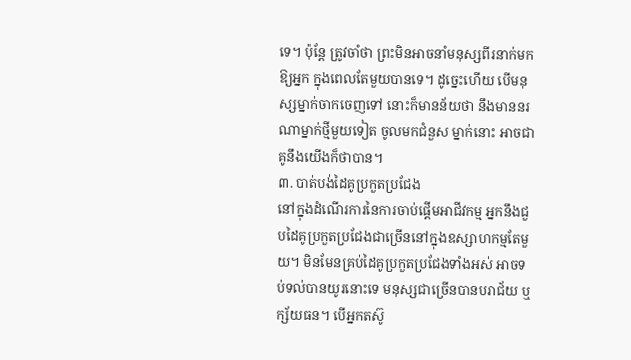ទេ។ ប៉ុន្តែ ត្រូវចាំថា ព្រះមិនអាចនាំមនុស្សពីរនាក់មកឱ្យអ្នក ក្នុងពេលតែមួយបានទេ។ ដូច្នេះហើយ បើមនុស្សម្នាក់ចាកចេញទៅ នោះក៏មានន័យថា នឹងមាននរណាម្នាក់ថ្មីមួយទៀត ចូលមកជំនួស ម្នាក់នោះ អាចជាគូនឹងយើងក៏ថាបាន។
៣. បាត់បង់ដៃគូប្រកួតប្រជែង
នៅក្នុងដំណើរការនៃការចាប់ផ្តើមអាជីវកម្ម អ្នកនឹងជួបដៃគូប្រកួតប្រជែងជាច្រើននៅក្នុងឧស្សាហកម្មតែមួយ។ មិនមែនគ្រប់ដៃគូប្រកួតប្រជែងទាំងអស់ អាចទប់ទល់បានយូរនោះទេ មនុស្សជាច្រើនបានបរាជ័យ ឬក្ស័យធន។ បើអ្នកតស៊ូ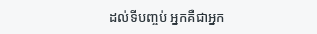ដល់ទីបញ្ចប់ អ្នកគឺជាអ្នក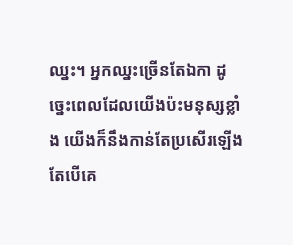ឈ្នះ។ អ្នកឈ្នះច្រើនតែឯកា ដូច្នេះពេលដែលយើងប៉ះមនុស្សខ្លាំង យើងក៏នឹងកាន់តែប្រសើរឡើង តែបើគេ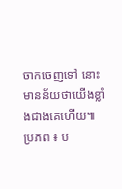ចាកចេញទៅ នោះមានន័យថាយើងខ្លាំងជាងគេហើយ៕
ប្រភព ៖ ប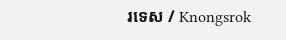រទេស / Knongsrok